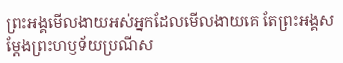ព្រះអង្គមើលងាយអស់អ្នកដែលមើលងាយគេ តែព្រះអង្គសម្តែងព្រះហឫទ័យប្រណីស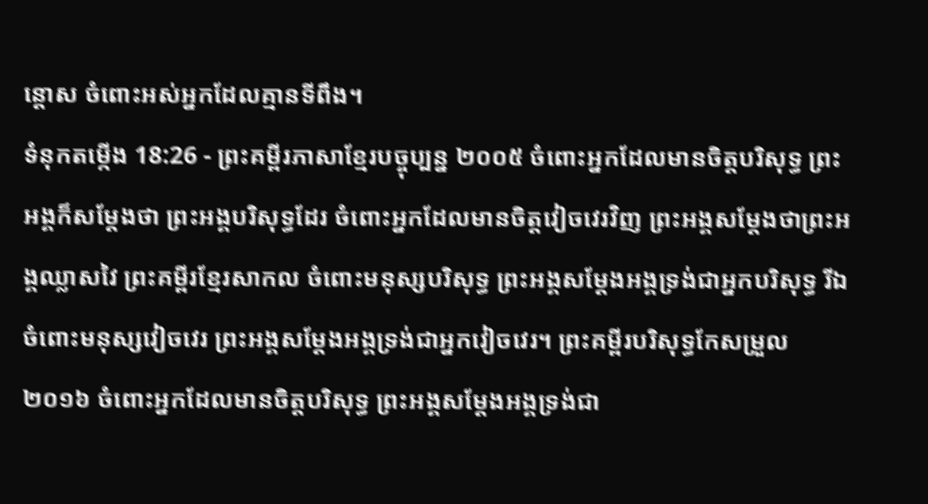ន្ដោស ចំពោះអស់អ្នកដែលគ្មានទីពឹង។
ទំនុកតម្កើង 18:26 - ព្រះគម្ពីរភាសាខ្មែរបច្ចុប្បន្ន ២០០៥ ចំពោះអ្នកដែលមានចិត្តបរិសុទ្ធ ព្រះអង្គក៏សម្តែងថា ព្រះអង្គបរិសុទ្ធដែរ ចំពោះអ្នកដែលមានចិត្តវៀចវេរវិញ ព្រះអង្គសម្តែងថាព្រះអង្គឈ្លាសវៃ ព្រះគម្ពីរខ្មែរសាកល ចំពោះមនុស្សបរិសុទ្ធ ព្រះអង្គសម្ដែងអង្គទ្រង់ជាអ្នកបរិសុទ្ធ រីឯចំពោះមនុស្សវៀចវេរ ព្រះអង្គសម្ដែងអង្គទ្រង់ជាអ្នកវៀចវេរ។ ព្រះគម្ពីរបរិសុទ្ធកែសម្រួល ២០១៦ ចំពោះអ្នកដែលមានចិត្តបរិសុទ្ធ ព្រះអង្គសម្ដែងអង្គទ្រង់ជា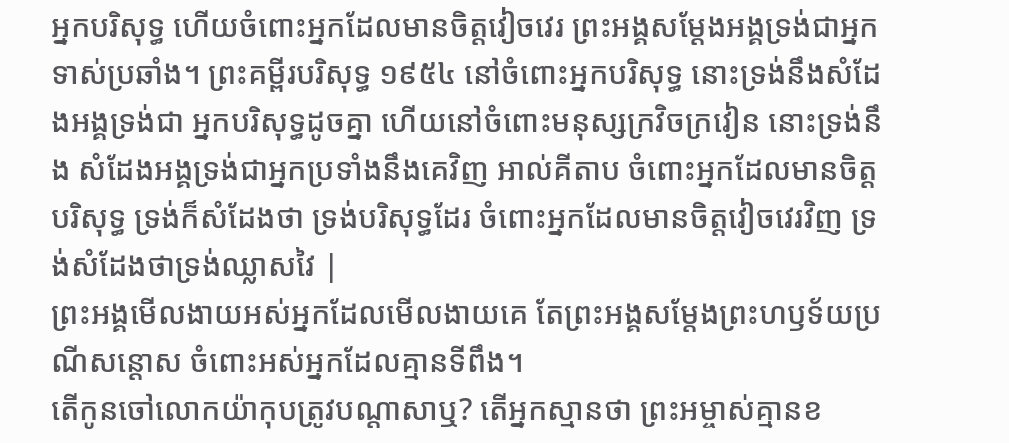អ្នកបរិសុទ្ធ ហើយចំពោះអ្នកដែលមានចិត្តវៀចវេរ ព្រះអង្គសម្ដែងអង្គទ្រង់ជាអ្នកទាស់ប្រឆាំង។ ព្រះគម្ពីរបរិសុទ្ធ ១៩៥៤ នៅចំពោះអ្នកបរិសុទ្ធ នោះទ្រង់នឹងសំដែងអង្គទ្រង់ជា អ្នកបរិសុទ្ធដូចគ្នា ហើយនៅចំពោះមនុស្សក្រវិចក្រវៀន នោះទ្រង់នឹង សំដែងអង្គទ្រង់ជាអ្នកប្រទាំងនឹងគេវិញ អាល់គីតាប ចំពោះអ្នកដែលមានចិត្តបរិសុទ្ធ ទ្រង់ក៏សំដែងថា ទ្រង់បរិសុទ្ធដែរ ចំពោះអ្នកដែលមានចិត្តវៀចវេរវិញ ទ្រង់សំដែងថាទ្រង់ឈ្លាសវៃ |
ព្រះអង្គមើលងាយអស់អ្នកដែលមើលងាយគេ តែព្រះអង្គសម្តែងព្រះហឫទ័យប្រណីសន្ដោស ចំពោះអស់អ្នកដែលគ្មានទីពឹង។
តើកូនចៅលោកយ៉ាកុបត្រូវបណ្ដាសាឬ? តើអ្នកស្មានថា ព្រះអម្ចាស់គ្មានខ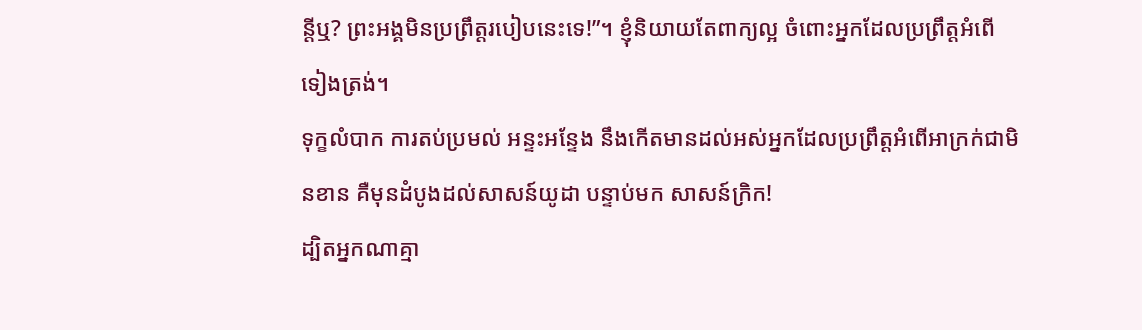ន្តីឬ? ព្រះអង្គមិនប្រព្រឹត្តរបៀបនេះទេ!”។ ខ្ញុំនិយាយតែពាក្យល្អ ចំពោះអ្នកដែលប្រព្រឹត្តអំពើទៀងត្រង់។
ទុក្ខលំបាក ការតប់ប្រមល់ អន្ទះអន្ទែង នឹងកើតមានដល់អស់អ្នកដែលប្រព្រឹត្តអំពើអាក្រក់ជាមិនខាន គឺមុនដំបូងដល់សាសន៍យូដា បន្ទាប់មក សាសន៍ក្រិក!
ដ្បិតអ្នកណាគ្មា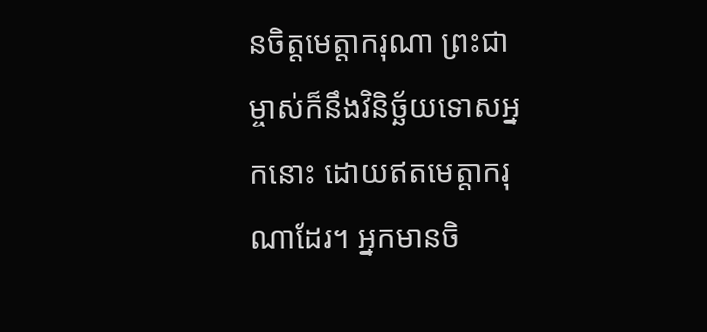នចិត្តមេត្តាករុណា ព្រះជាម្ចាស់ក៏នឹងវិនិច្ឆ័យទោសអ្នកនោះ ដោយឥតមេត្តាករុណាដែរ។ អ្នកមានចិ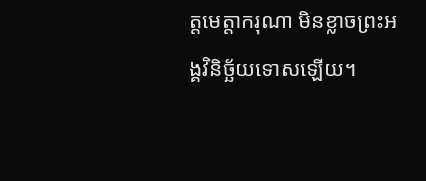ត្តមេត្តាករុណា មិនខ្លាចព្រះអង្គវិនិច្ឆ័យទោសឡើយ។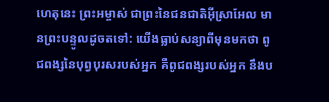ហេតុនេះ ព្រះអម្ចាស់ ជាព្រះនៃជនជាតិអ៊ីស្រាអែល មានព្រះបន្ទូលដូចតទៅ: យើងធ្លាប់សន្យាពីមុនមកថា ពូជពង្សនៃបុព្វបុរសរបស់អ្នក គឺពូជពង្សរបស់អ្នក នឹងប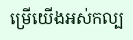ម្រើយើងអស់កល្ប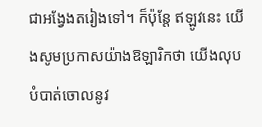ជាអង្វែងតរៀងទៅ។ ក៏ប៉ុន្តែ ឥឡូវនេះ យើងសូមប្រកាសយ៉ាងឱឡារិកថា យើងលុបបំបាត់ចោលនូវ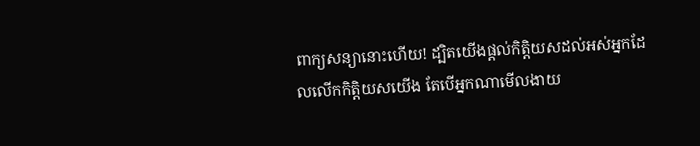ពាក្យសន្យានោះហើយ! ដ្បិតយើងផ្ដល់កិត្តិយសដល់អស់អ្នកដែលលើកកិត្តិយសយើង តែបើអ្នកណាមើលងាយ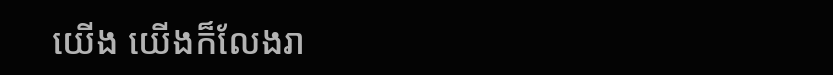យើង យើងក៏លែងរា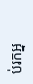ប់រកអ្ន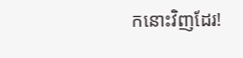កនោះវិញដែរ!